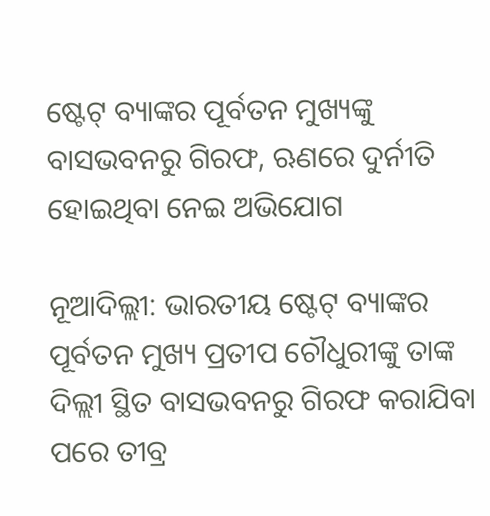ଷ୍ଟେଟ୍‌ ବ୍ୟାଙ୍କର ପୂର୍ବତନ ମୁଖ୍ୟଙ୍କୁ ବାସଭବନରୁ ଗିରଫ, ଋଣରେ ଦୁର୍ନୀତି ହୋଇଥିବା ନେଇ ଅଭିଯୋଗ

ନୂଆଦିଲ୍ଲୀ: ଭାରତୀୟ ଷ୍ଟେଟ୍‌ ବ୍ୟାଙ୍କର ପୂର୍ବତନ ମୁଖ୍ୟ ପ୍ରତୀପ ଚୌଧୁରୀଙ୍କୁ ତାଙ୍କ ଦିଲ୍ଲୀ ସ୍ଥିତ ବାସଭବନରୁ ଗିରଫ କରାଯିବା ପରେ ତୀବ୍ର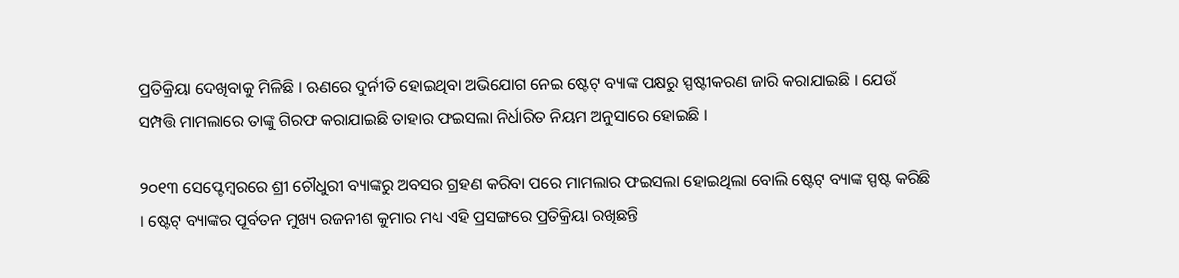ପ୍ରତିକ୍ରିୟା ଦେଖିବାକୁ ମିଳିଛି । ଋଣରେ ଦୁର୍ନୀତି ହୋଇଥିବା ଅଭିଯୋଗ ନେଇ ଷ୍ଟେଟ୍‌ ବ୍ୟାଙ୍କ ପକ୍ଷରୁ ସ୍ପଷ୍ଟୀକରଣ ଜାରି କରାଯାଇଛି । ଯେଉଁ ସମ୍ପତ୍ତି ମାମଲାରେ ତାଙ୍କୁ ଗିରଫ କରାଯାଇଛି ତାହାର ଫଇସଲା ନିର୍ଧାରିତ ନିୟମ ଅନୁସାରେ ହୋଇଛି ।

୨୦୧୩ ସେପ୍ଟେମ୍ବରରେ ଶ୍ରୀ ଚୌଧୁରୀ ବ୍ୟାଙ୍କରୁ ଅବସର ଗ୍ରହଣ କରିବା ପରେ ମାମଲାର ଫଇସଲା ହୋଇଥିଲା ବୋଲି ଷ୍ଟେଟ୍‌ ବ୍ୟାଙ୍କ ସ୍ପଷ୍ଟ କରିଛି । ଷ୍ଟେଟ୍‌ ବ୍ୟାଙ୍କର ପୂର୍ବତନ ମୁଖ୍ୟ ରଜନୀଶ କୁମାର ମଧ୍ୟ ଏହି ପ୍ରସଙ୍ଗରେ ପ୍ରତିକ୍ରିୟା ରଖିଛନ୍ତି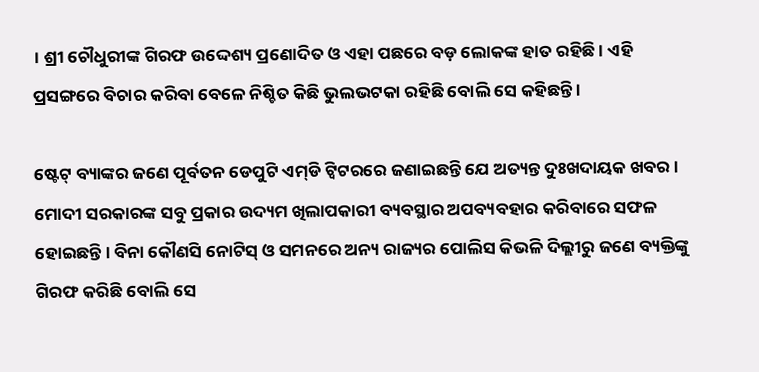। ଶ୍ରୀ ଚୌଧୁରୀଙ୍କ ଗିରଫ ଉଦ୍ଦେଶ୍ୟ ପ୍ରଣୋଦିତ ଓ ଏହା ପଛରେ ବଡ଼ ଲୋକଙ୍କ ହାତ ରହିଛି । ଏହି ପ୍ରସଙ୍ଗରେ ବିଚାର କରିବା ବେଳେ ନିଶ୍ଚିତ କିଛି ଭୁଲଭଟକା ରହିଛି ବୋଲି ସେ କହିଛନ୍ତି ।

ଷ୍ଟେଟ୍‌ ବ୍ୟାଙ୍କର ଜଣେ ପୂର୍ବତନ ଡେପୁଟି ଏମ୍‌ଡି ଟ୍ୱିଟରରେ ଜଣାଇଛନ୍ତି ଯେ ଅତ୍ୟନ୍ତ ଦୁଃଖଦାୟକ ଖବର । ମୋଦୀ ସରକାରଙ୍କ ସବୁ ପ୍ରକାର ଉଦ୍ୟମ ଖିଲାପକାରୀ ବ୍ୟବସ୍ଥାର ଅପବ୍ୟବହାର କରିବାରେ ସଫଳ ହୋଇଛନ୍ତି । ବିନା କୌଣସି ନୋଟିସ୍‌ ଓ ସମନରେ ଅନ୍ୟ ରାଜ୍ୟର ପୋଲିସ କିଭଳି ଦିଲ୍ଲୀରୁ ଜଣେ ବ୍ୟକ୍ତିଙ୍କୁ ଗିରଫ କରିଛି ବୋଲି ସେ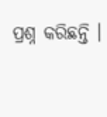ପ୍ରଶ୍ନ କରିଛନ୍ତି ।